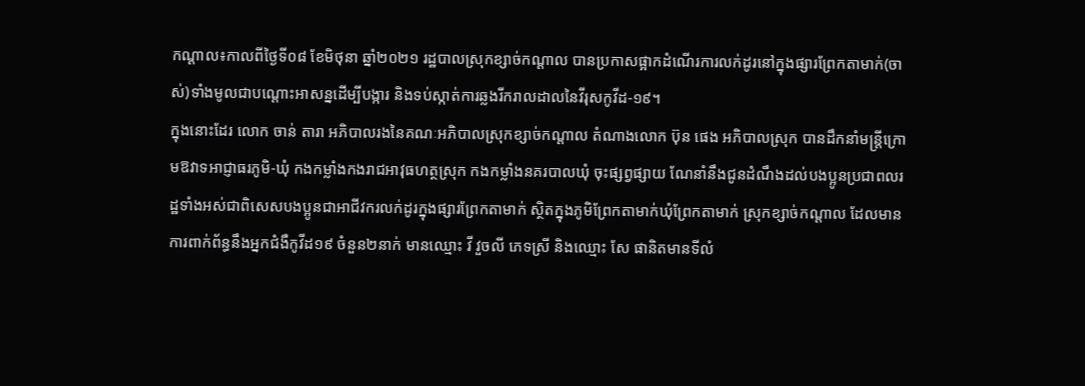កណ្តាល៖កាលពីថ្ងៃទី០៨ ខែមិថុនា ឆ្នាំ២០២១ រដ្ឋបាលស្រុកខ្សាច់កណ្តាល បានប្រកាសផ្អាកដំណើរការលក់ដូរនៅក្នុងផ្សារព្រែកតាមាក់(ចាស់)ទាំងមូលជាបណ្តោះអាសន្នដើម្បីបង្ការ និងទប់ស្កាត់ការឆ្លងរីករាលដាលនៃវីរុសកូវីដ-១៩។
ក្នុងនោះដែរ លោក ចាន់ តារា អភិបាលរងនៃគណៈអភិបាលស្រុកខ្សាច់កណ្តាល តំណាងលោក ប៊ុន ផេង អភិបាលស្រុក បានដឹកនាំមន្រ្តីក្រោមឱវាទអាជ្ញាធរភូមិ-ឃុំ កងកម្លាំងកងរាជអាវុធហត្ថស្រុក កងកម្លាំងនគរបាលឃុំ ចុះផ្សព្វផ្សាយ ណែនាំនឹងជូនដំណឹងដល់បងប្អូនប្រជាពលរដ្ឋទាំងអស់ជាពិសេសបងប្អូនជាអាជីវករលក់ដូរក្នុងផ្សារព្រែកតាមាក់ ស្ថិតក្នុងភូមិព្រែកតាមាក់ឃុំព្រែកតាមាក់ ស្រុកខ្សាច់កណ្តាល ដែលមានការពាក់ព័ន្ធនឹងអ្នកជំងឺកូវីដ១៩ ចំនួន២នាក់ មានឈ្មោះ វី វួចលី ភេទស្រី និងឈ្មោះ សែ ផានិតមានទីលំ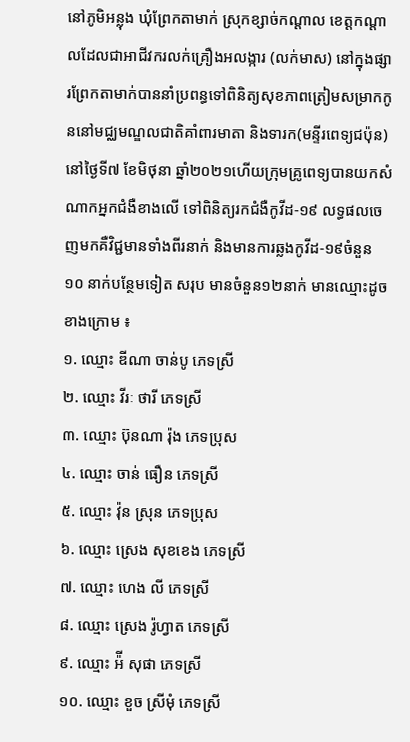នៅភូមិអន្លុង ឃុំព្រែកតាមាក់ ស្រុកខ្សាច់កណ្តាល ខេត្តកណ្តាលដែលជាអាជីវករលក់គ្រឿងអលង្ការ (លក់មាស) នៅក្នុងផ្សារព្រែកតាមាក់បាននាំប្រពន្ធទៅពិនិត្យសុខភាពត្រៀមសម្រាកកូននៅមជ្ឈមណ្ឌលជាតិគាំពារមាតា និងទារក(មន្ទីរពេទ្យជប៉ុន) នៅថ្ងៃទី៧ ខែមិថុនា ឆ្នាំ២០២១ហើយក្រុមគ្រូពេទ្យបានយកសំណាកអ្នកជំងឺខាងលើ ទៅពិនិត្យរកជំងឺកូវីដ-១៩ លទ្ធផលចេញមកគឺវិជ្ជមានទាំងពីរនាក់ និងមានការឆ្លងកូវីដ-១៩ចំនួន ១០ នាក់បន្ថែមទៀត សរុប មានចំនួន១២នាក់ មានឈ្មោះដូចខាងក្រោម ៖
១. ឈ្មោះ ឌីណា ចាន់បូ ភេទស្រី
២. ឈ្មោះ វីរៈ ថារី ភេទស្រី
៣. ឈ្មោះ ប៊ុនណា រ៉ុង ភេទប្រុស
៤. ឈ្មោះ ចាន់ ធឿន ភេទស្រី
៥. ឈ្មោះ វ៉ុន ស្រុន ភេទប្រុស
៦. ឈ្មោះ ស្រេង សុខខេង ភេទស្រី
៧. ឈ្មោះ ហេង លី ភេទស្រី
៨. ឈ្មោះ ស្រេង រ៉ូហ្វាត ភេទស្រី
៩. ឈ្មោះ អ៉ី សុផា ភេទស្រី
១០. ឈ្មោះ ខួច ស្រីមុំ ភេទស្រី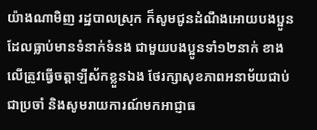យ៉ាងណាមិញ រដ្ឋបាលស្រុក ក៏សូមជូនដំណឹងអោយបងប្អូនដែលធ្លាប់មានទំនាក់ទំនង ជាមួយបងប្អូនទាំ១២នាក់ ខាងលើត្រូវធ្វើចត្តាឡីស័កខ្លួនឯង ថែរក្សាសុខភាពអនាម័យជាប់ជាប្រចាំ និងសូមរាយការណ៍មកអាជ្ញាធ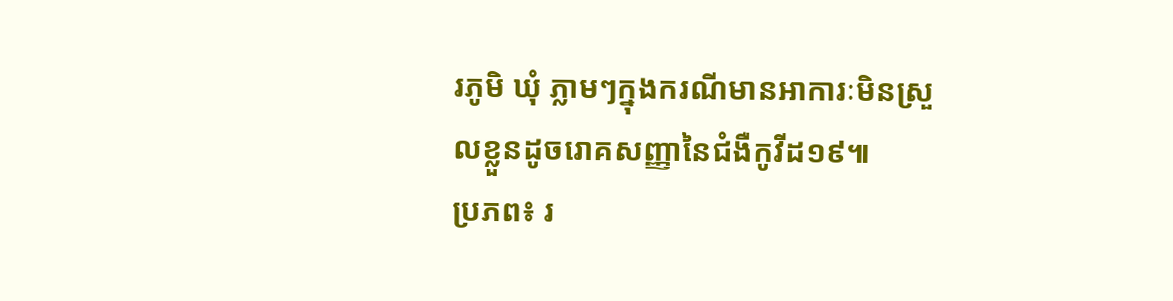រភូមិ ឃុំ ភ្លាមៗក្នុងករណីមានអាការៈមិនស្រួលខ្លួនដូចរោគសញ្ញានៃជំងឺកូវីដ១៩៕
ប្រភព៖ រ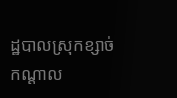ដ្ឋបាលស្រុកខ្សាច់កណ្តាល